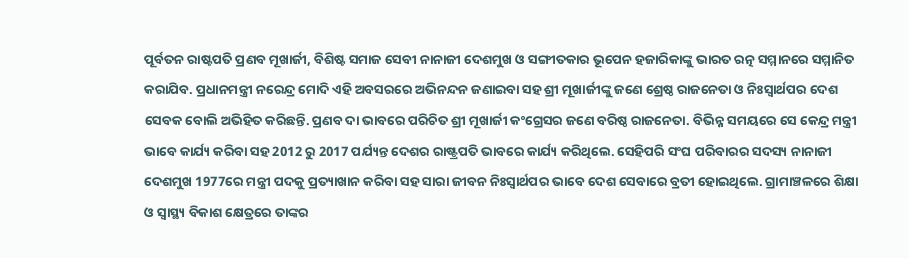ପୂର୍ବତନ ରାଷ୍ଟପତି ପ୍ରଣବ ମୂଖାର୍ଜୀ, ବିଶିଷ୍ଟ ସମାଜ ସେବୀ ନାନାଜୀ ଦେଶମୁଖ ଓ ସଙ୍ଗୀତକାର ଭୂପେନ ହଜାରିକାଙ୍କୁ ଭାରତ ରତ୍ନ ସମ୍ମାନରେ ସମ୍ମାନିତ କରାଯିବ. ପ୍ରଧାନମନ୍ତ୍ରୀ ନରେନ୍ଦ୍ର ମୋଦି ଏହି ଅବସରରେ ଅଭିନନ୍ଦନ ଜଣାଇବା ସହ ଶ୍ରୀ ମୂଖାର୍ଜୀଙ୍କୁ ଜଣେ ଶ୍ରେଷ୍ଠ ରାଜନେତା ଓ ନିଃସ୍ୱାର୍ଥପର ଦେଶ ସେବକ ବୋଲି ଅଭିହିତ କରିଛନ୍ତି. ପ୍ରଣବ ଦା ଭାବରେ ପରିଚିତ ଶ୍ରୀ ମୂଖାର୍ଜୀ କଂଗ୍ରେସର ଜଣେ ବରିଷ୍ଠ ରାଜନେତା. ବିଭିନ୍ନ ସମୟରେ ସେ କେନ୍ଦ୍ର ମନ୍ତ୍ରୀ ଭାବେ କାର୍ଯ୍ୟ କରିବା ସହ 2012 ରୁ 2017 ପର୍ଯ୍ୟନ୍ତ ଦେଶର ରାଷ୍ଟ୍ରପତି ଭାବରେ କାର୍ଯ୍ୟ କରିଥିଲେ. ସେହିପରି ସଂଘ ପରିବାରର ସଦସ୍ୟ ନାନାଜୀ ଦେଶମୁଖ 1977ରେ ମନ୍ତ୍ରୀ ପଦକୁ ପ୍ରତ୍ୟାଖାନ କରିବା ସହ ସାରା ଜୀବନ ନିଃସ୍ୱାର୍ଥପର ଭାବେ ଦେଶ ସେବାରେ ବ୍ରତୀ ହୋଇଥିଲେ. ଗ୍ରାମାଞ୍ଚଳରେ ଶିକ୍ଷା ଓ ସ୍ୱାସ୍ଥ୍ୟ ବିକାଶ କ୍ଷେତ୍ରରେ ତାଙ୍କର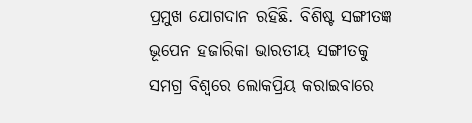ପ୍ରମୁଖ ଯୋଗଦାନ ରହିଛି. ବିଶିଷ୍ଟ ସଙ୍ଗୀତଜ୍ଞ ଭୂପେନ ହଜାରିକା ଭାରତୀୟ ସଙ୍ଗୀତକୁ ସମଗ୍ର ବିଶ୍ୱରେ ଲୋକପ୍ରିୟ କରାଇବାରେ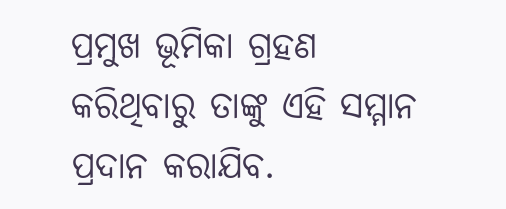ପ୍ରମୁଖ ଭୂମିକା ଗ୍ରହଣ କରିଥିବାରୁ ତାଙ୍କୁ ଏହି ସମ୍ମାନ ପ୍ରଦାନ କରାଯିବ.